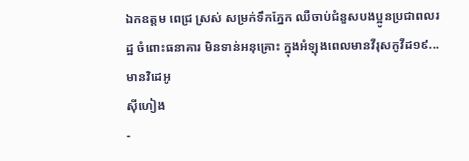ឯកឧត្តម ពេជ្រ ស្រស់ សម្រក់ទឹកភ្នែក ឈឺចាប់ជំនួសបងប្អូនប្រជាពលរដ្ឋ ចំពោះធនាគារ មិនទាន់អនុគ្រោះ ក្នុងអំឡុងពេលមានវីរុសកូវីដ១៩...មានវិដេអូ
ស៊ីហៀង
-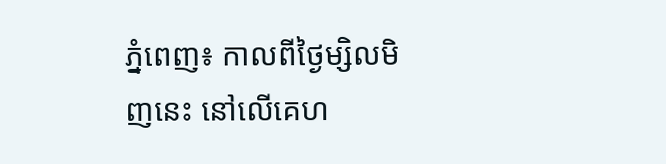ភ្នំពេញ៖ កាលពីថ្ងៃម្សិលមិញនេះ នៅលើគេហ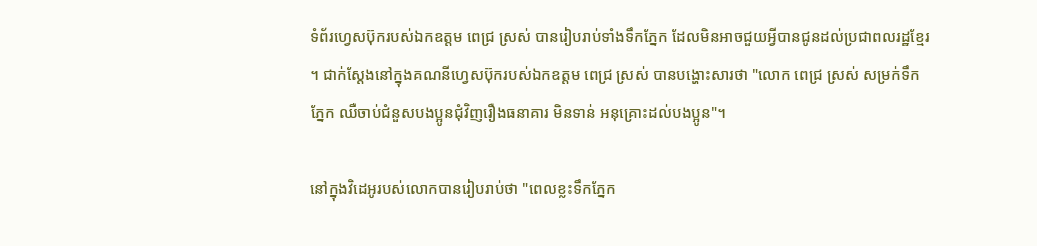ទំព័រហ្វេសប៊ុករបស់ឯកឧត្តម ពេជ្រ ស្រស់ បានរៀបរាប់ទាំងទឹកភ្នែក ដែលមិនអាចជួយអ្វីបានជូនដល់ប្រជាពលរដ្ឋខ្មែរ ។ ជាក់ស្តែងនៅក្នុងគណនីហ្វេសប៊ុករបស់ឯកឧត្តម ពេជ្រ ស្រស់ បានបង្ហោះសារថា "លោក ពេជ្រ ស្រស់ សម្រក់ទឹកភ្នែក ឈឺចាប់ជំនួសបងប្អូនជុំវិញរឿងធនាគារ មិនទាន់ អនុគ្រោះដល់បងប្អូន"។

នៅក្នុងវិដេអូរបស់លោកបានរៀបរាប់ថា "ពេលខ្លះទឹកភ្នែក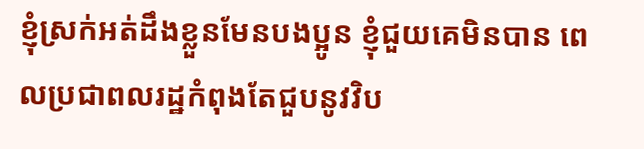ខ្ញុំស្រក់អត់ដឹងខ្លួនមែនបងប្អូន ខ្ញុំជួយគេមិនបាន ពេលប្រជាពលរដ្ឋកំពុងតែជួបនូវវិប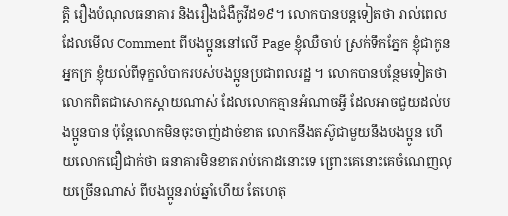ត្តិ រឿងបំណុលធនាគារ និងរឿងជំងឺកូវីដ១៩។ លោកបានបន្តទៀតថា រាល់ពេលដែលមើល Comment ពីបងប្អូននៅលើ Page ខ្ញុំឈឺចាប់ ស្រក់ទឹកភ្នែក ខ្ញុំជាកូនអ្នកក្រ ខ្ញុំយល់ពីទុក្ខលំបាករបស់បងប្អូនប្រជាពលរដ្ឋ ។ លោកបានបន្ថែមទៀតថា លោកពិតជាសោកស្តាយណាស់ ដែលលោកគ្មានអំណាចអ្វី ដែលអាចជួយដល់បងប្អូនបាន ប៉ុន្តែលោកមិនចុះចាញ់ដាច់ខាត លោកនឹងតស៊ូជាមួយនឹងបងប្អូន ហើយលោកជឿជាក់ថា ធនាគារមិនខាតរាប់កោដនោះទេ ព្រោះគេនោះគេចំណេញលុយច្រើនណាស់ ពីបងប្អូនរាប់ឆ្នាំហើយ តែហេតុ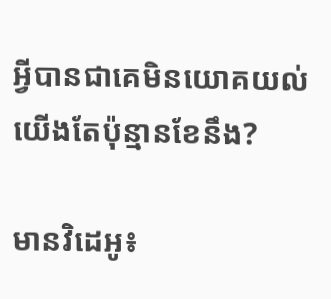អ្វីបានជាគេមិនយោគយល់យើងតែប៉ុន្មានខែនឹង?

មានវិដេអូ៖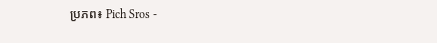ប្រភព៖ Pich Sros -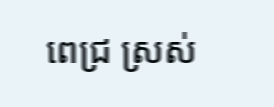ពេជ្រ ស្រស់